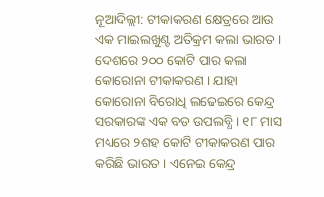ନୂଆଦିଲ୍ଲୀ: ଟୀକାକରଣ କ୍ଷେତ୍ରରେ ଆଉ ଏକ ମାଇଲଖୁଣ୍ଟ ଅତିକ୍ରମ କଲା ଭାରତ । ଦେଶରେ ୨୦୦ କୋଟି ପାର କଲା କୋରୋନା ଟୀକାକରଣ । ଯାହା କୋରୋନା ବିରୋଧି ଲଢେଇରେ କେନ୍ଦ୍ର ସରକାରଙ୍କ ଏକ ବଡ ଉପଲବ୍ଧି । ୧୮ ମାସ ମଧ୍ୟରେ ୨ଶହ କୋଟି ଟୀକାକରଣ ପାର କରିଛି ଭାରତ । ଏନେଇ କେନ୍ଦ୍ର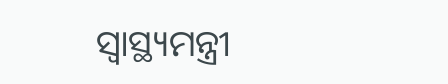ସ୍ବାସ୍ଥ୍ୟମନ୍ତ୍ରୀ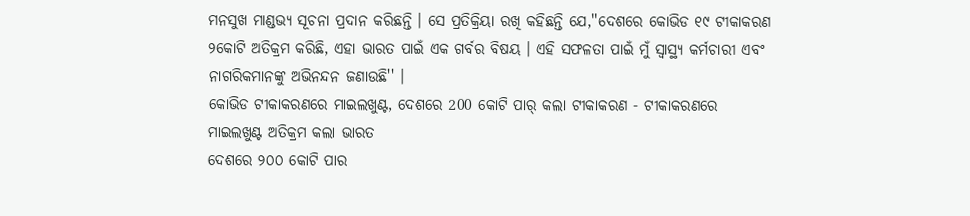ମନସୁଖ ମାଣ୍ଡଭ୍ୟ ସୂଚନା ପ୍ରଦାନ କରିଛନ୍ତି । ସେ ପ୍ରତିକ୍ରିୟା ରଖି କହିଛନ୍ତି ଯେ,''ଦେଶରେ କୋଭିଡ ୧୯ ଟୀକାକରଣ ୨କୋଟି ଅତିକ୍ରମ କରିଛି, ଏହା ଭାରତ ପାଇଁ ଏକ ଗର୍ବର ବିଷୟ । ଏହି ସଫଳତା ପାଇଁ ମୁଁ ସ୍ୱାସ୍ଥ୍ୟ କର୍ମଚାରୀ ଏବଂ ନାଗରିକମାନଙ୍କୁ ଅଭିନନ୍ଦନ ଜଣାଉଛି'' ।
କୋଭିଡ ଟୀକାକରଣରେ ମାଇଲଖୁଣ୍ଟ, ଦେଶରେ 200 କୋଟି ପାର୍ କଲା ଟୀକାକରଣ - ଟୀକାକରଣରେ ମାଇଲଖୁଣ୍ଟ ଅତିକ୍ରମ କଲା ଭାରତ
ଦେଶରେ ୨୦୦ କୋଟି ପାର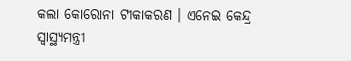କଲା କୋରୋନା ଟୀକାକରଣ । ଏନେଇ କେନ୍ଦ୍ର ସ୍ବାସ୍ଥ୍ୟମନ୍ତ୍ରୀ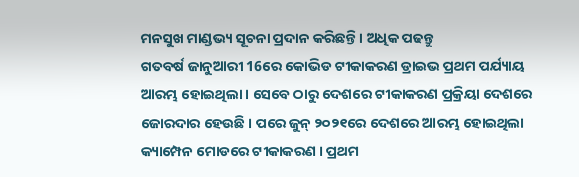ମନସୁଖ ମାଣ୍ଡଭ୍ୟ ସୂଚନା ପ୍ରଦାନ କରିଛନ୍ତି । ଅଧିକ ପଢନ୍ତୁ
ଗତବର୍ଷ ଜାନୁଆରୀ 16ରେ କୋଭିଡ ଟୀକାକରଣ ଡ୍ରାଇଭ ପ୍ରଥମ ପର୍ଯ୍ୟାୟ ଆରମ୍ଭ ହୋଇଥିଲା । ସେବେ ଠାରୁ ଦେଶରେ ଟୀକାକରଣ ପ୍ରକ୍ରିୟା ଦେଶରେ ଜୋରଦାର ହେଉଛି । ପରେ ଜୁନ୍ ୨୦୨୧ରେ ଦେଶରେ ଆରମ୍ଭ ହୋଇଥିଲା କ୍ୟାମ୍ପେନ ମୋଡରେ ଟୀକାକରଣ । ପ୍ରଥମ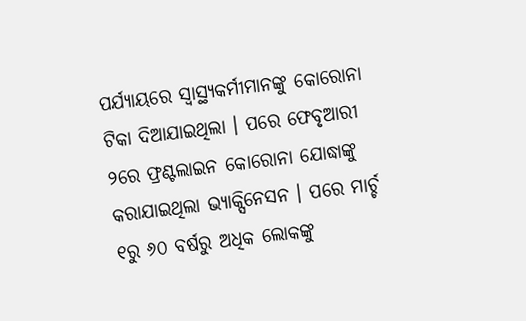ପର୍ଯ୍ୟାୟରେ ସ୍ବାସ୍ଥ୍ୟକର୍ମୀମାନଙ୍କୁ କୋରୋନା ଟିକା ଦିଆଯାଇଥିଲା । ପରେ ଫେବୃଆରୀ ୨ରେ ଫ୍ରଣ୍ଟଲାଇନ କୋରୋନା ଯୋଦ୍ଧାଙ୍କୁ କରାଯାଇଥିଲା ଭ୍ୟାକ୍ସିନେସନ । ପରେ ମାର୍ଚ୍ଚ ୧ରୁ ୬୦ ବର୍ଷରୁ ଅଧିକ ଲୋକଙ୍କୁ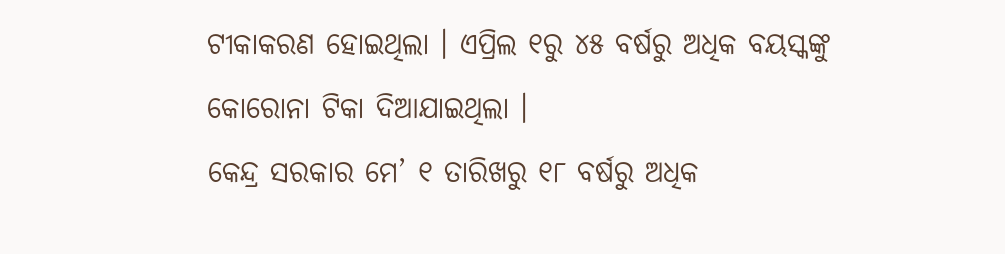ଟୀକାକରଣ ହୋଇଥିଲା । ଏପ୍ରିଲ ୧ରୁ ୪୫ ବର୍ଷରୁ ଅଧିକ ବୟସ୍କଙ୍କୁ କୋରୋନା ଟିକା ଦିଆଯାଇଥିଲା ।
କେନ୍ଦ୍ର ସରକାର ମେ’ ୧ ତାରିଖରୁ ୧୮ ବର୍ଷରୁ ଅଧିକ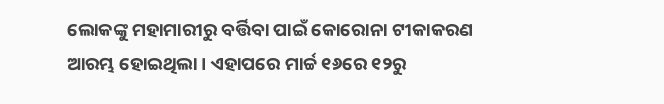ଲୋକଙ୍କୁ ମହାମାରୀରୁ ବର୍ତ୍ତିବା ପାଇଁ କୋରୋନା ଟୀକାକରଣ ଆରମ୍ଭ ହୋଇଥିଲା । ଏହାପରେ ମାର୍ଚ୍ଚ ୧୬ରେ ୧୨ରୁ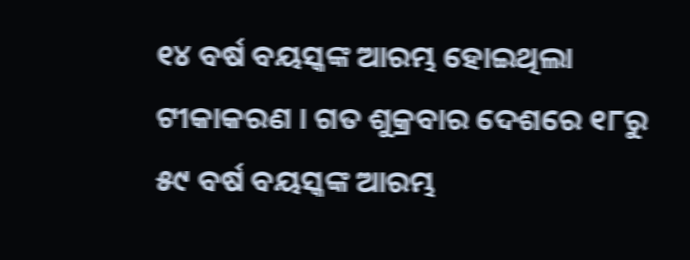୧୪ ବର୍ଷ ବୟସ୍କଙ୍କ ଆରମ୍ଭ ହୋଇଥିଲା ଟୀକାକରଣ । ଗତ ଶୁକ୍ରବାର ଦେଶରେ ୧୮ରୁ ୫୯ ବର୍ଷ ବୟସ୍କଙ୍କ ଆରମ୍ଭ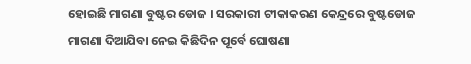ହୋଇଛି ମାଗଣା ବୁଷ୍ଟର ଡୋଜ । ସରକାରୀ ଟୀକାକରଣ କେନ୍ଦ୍ରରେ ବୁଷ୍ଟଡୋଜ ମାଗଣା ଦିଆଯିବା ନେଇ କିଛିଦିନ ପୂର୍ବେ ଘୋଷଣା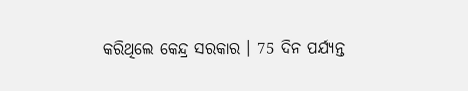କରିଥିଲେ କେନ୍ଦ୍ର ସରକାର । 75 ଦିନ ପର୍ଯ୍ୟନ୍ତ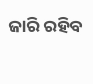ଜାରି ରହିବ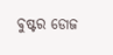ବୁଷ୍ଟର ଡୋଜ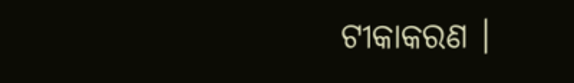ଟୀକାକରଣ ।